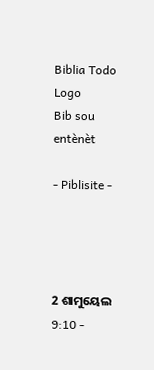Biblia Todo Logo
Bib sou entènèt

- Piblisite -




2 ଶାମୁୟେଲ 9:10 -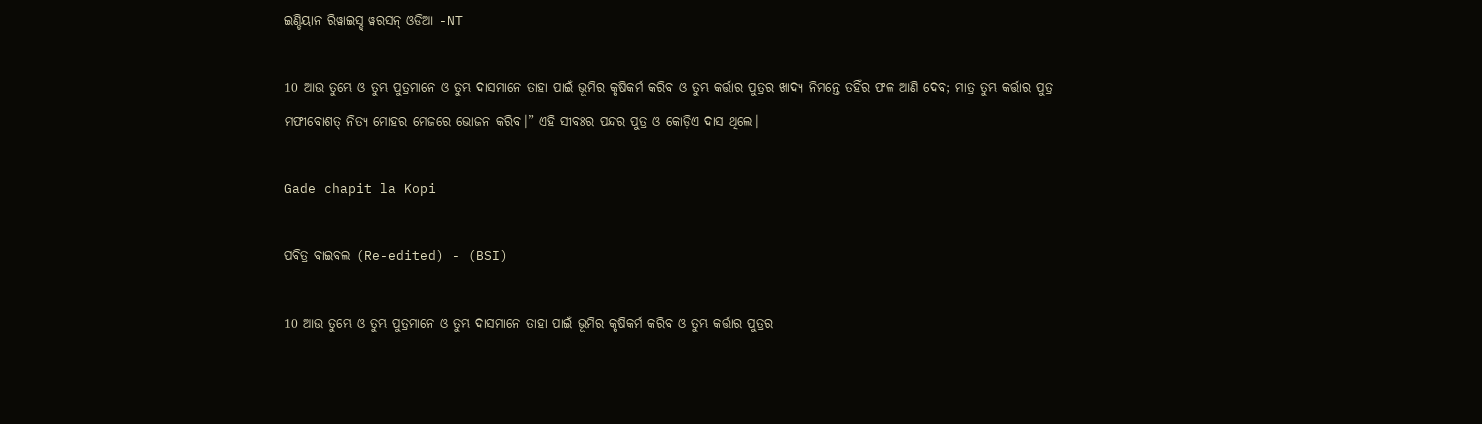ଇଣ୍ଡିୟାନ ରିୱାଇସ୍ଡ୍ ୱରସନ୍ ଓଡିଆ -NT

10 ଆଉ ତୁମ୍ଭେ ଓ ତୁମ୍ଭ ପୁତ୍ରମାନେ ଓ ତୁମ୍ଭ ଦାସମାନେ ତାହା ପାଇଁ ଭୂମିର କୃଷିକର୍ମ କରିବ ଓ ତୁମ୍ଭ କର୍ତ୍ତାର ପୁତ୍ରର ଖାଦ୍ୟ ନିମନ୍ତେ ତହିଁର ଫଳ ଆଣି ଦେବ; ମାତ୍ର ତୁମ୍ଭ କର୍ତ୍ତାର ପୁତ୍ର ମଫୀବୋଶତ୍‍ ନିତ୍ୟ ମୋହର ମେଜରେ ଭୋଜନ କରିବ।” ଏହି ସୀବଃର ପନ୍ଦର ପୁତ୍ର ଓ କୋଡ଼ିଏ ଦାସ ଥିଲେ।

Gade chapit la Kopi

ପବିତ୍ର ବାଇବଲ (Re-edited) - (BSI)

10 ଆଉ ତୁମ୍ଭେ ଓ ତୁମ୍ଭ ପୁତ୍ରମାନେ ଓ ତୁମ୍ଭ ଦାସମାନେ ତାହା ପାଇଁ ଭୂମିର କୃଷିକର୍ମ କରିବ ଓ ତୁମ୍ଭ କର୍ତ୍ତାର ପୁତ୍ରର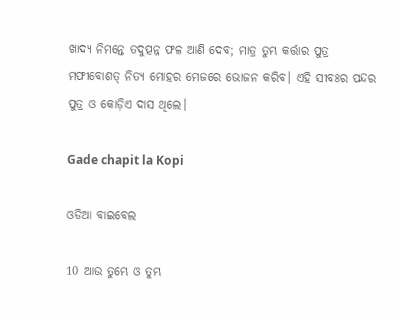ଖାଦ୍ୟ ନିମନ୍ତେ ତଦୁତ୍ପନ୍ନ ଫଳ ଆଣି ଦେବ; ମାତ୍ର ତୁମ୍ଭ କର୍ତ୍ତାର ପୁତ୍ର ମଫୀବୋଶତ୍ ନିତ୍ୟ ମୋହର ମେଜରେ ଭୋଜନ କରିବ। ଏହି ସୀବଃର ପନ୍ଦର ପୁତ୍ର ଓ କୋଡ଼ିଏ ଦାସ ଥିଲେ।

Gade chapit la Kopi

ଓଡିଆ ବାଇବେଲ

10 ଆଉ ତୁମ୍ଭେ ଓ ତୁମ୍ଭ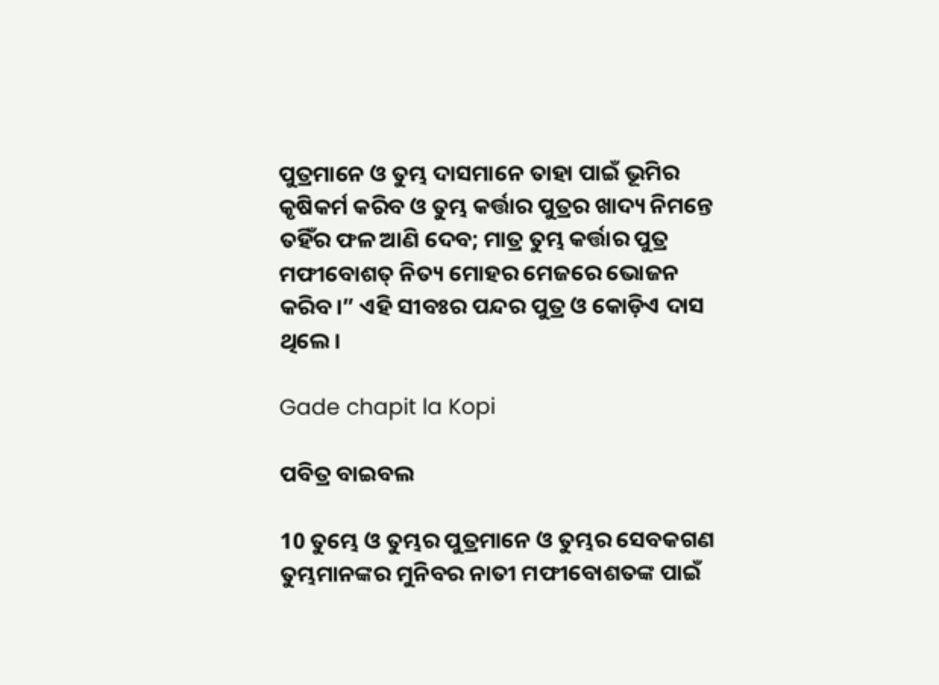ପୁତ୍ରମାନେ ଓ ତୁମ୍ଭ ଦାସମାନେ ତାହା ପାଇଁ ଭୂମିର କୃଷିକର୍ମ କରିବ ଓ ତୁମ୍ଭ କର୍ତ୍ତାର ପୁତ୍ରର ଖାଦ୍ୟ ନିମନ୍ତେ ତହିଁର ଫଳ ଆଣି ଦେବ; ମାତ୍ର ତୁମ୍ଭ କର୍ତ୍ତାର ପୁତ୍ର ମଫୀବୋଶତ୍‍ ନିତ୍ୟ ମୋହର ମେଜରେ ଭୋଜନ କରିବ।” ଏହି ସୀବଃର ପନ୍ଦର ପୁତ୍ର ଓ କୋଡ଼ିଏ ଦାସ ଥିଲେ।

Gade chapit la Kopi

ପବିତ୍ର ବାଇବଲ

10 ତୁମ୍ଭେ ଓ ତୁମ୍ଭର ପୁତ୍ରମାନେ ଓ ତୁମ୍ଭର ସେବକଗଣ ତୁମ୍ଭମାନଙ୍କର ମୁନିବର ନାତୀ ମଫୀବୋଶତଙ୍କ ପାଇଁ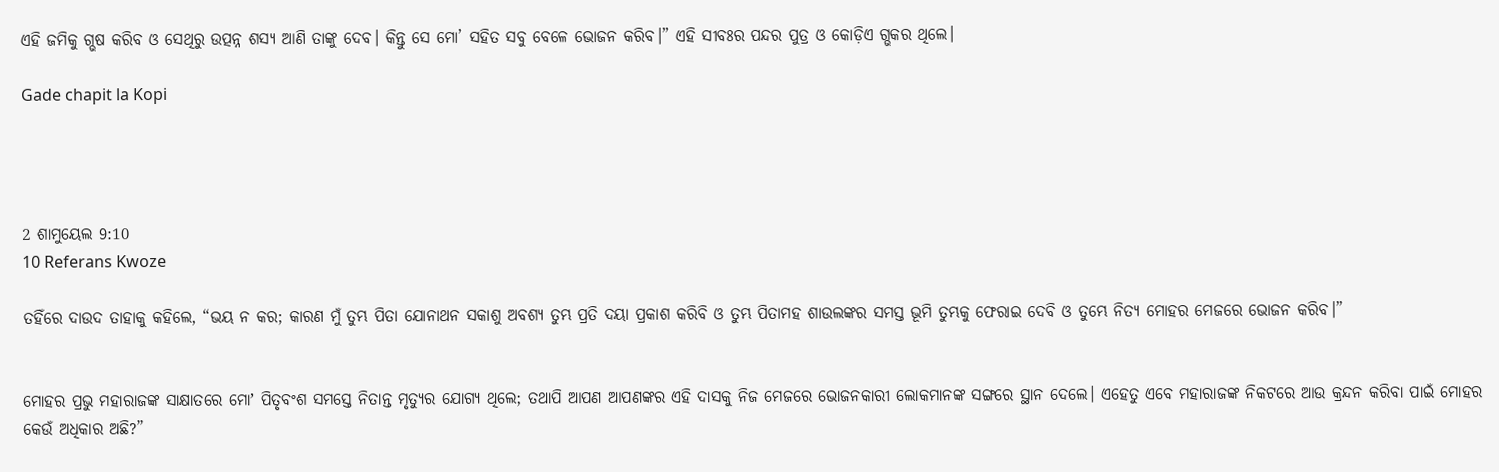ଏହି ଜମିକୁ ଗ୍ଭଷ କରିବ ଓ ସେଥିରୁ ଉତ୍ପନ୍ନ ଶସ୍ୟ ଆଣି ତାଙ୍କୁ ଦେବ। କିନ୍ତୁ ସେ ମୋ’ ସହିତ ସବୁ ବେଳେ ଭୋଜନ କରିବ।” ଏହି ସୀବଃର ପନ୍ଦର ପୁତ୍ର ଓ କୋଡ଼ିଏ ଗ୍ଭକର ଥିଲେ।

Gade chapit la Kopi




2 ଶାମୁୟେଲ 9:10
10 Referans Kwoze

ତହିଁରେ ଦାଉଦ ତାହାକୁ କହିଲେ, “ଭୟ ନ କର; କାରଣ ମୁଁ ତୁମ୍ଭ ପିତା ଯୋନାଥନ ସକାଶୁ ଅବଶ୍ୟ ତୁମ୍ଭ ପ୍ରତି ଦୟା ପ୍ରକାଶ କରିବି ଓ ତୁମ୍ଭ ପିତାମହ ଶାଉଲଙ୍କର ସମସ୍ତ ଭୂମି ତୁମ୍ଭକୁ ଫେରାଇ ଦେବି ଓ ତୁମ୍ଭେ ନିତ୍ୟ ମୋହର ମେଜରେ ଭୋଜନ କରିବ।”


ମୋହର ପ୍ରଭୁ ମହାରାଜଙ୍କ ସାକ୍ଷାତରେ ମୋʼ ପିତୃବଂଶ ସମସ୍ତେ ନିତାନ୍ତ ମୃତ୍ୟୁର ଯୋଗ୍ୟ ଥିଲେ; ତଥାପି ଆପଣ ଆପଣଙ୍କର ଏହି ଦାସକୁ ନିଜ ମେଜରେ ଭୋଜନକାରୀ ଲୋକମାନଙ୍କ ସଙ୍ଗରେ ସ୍ଥାନ ଦେଲେ। ଏହେତୁ ଏବେ ମହାରାଜଙ୍କ ନିକଟରେ ଆଉ କ୍ରନ୍ଦନ କରିବା ପାଇଁ ମୋହର କେଉଁ ଅଧିକାର ଅଛି?”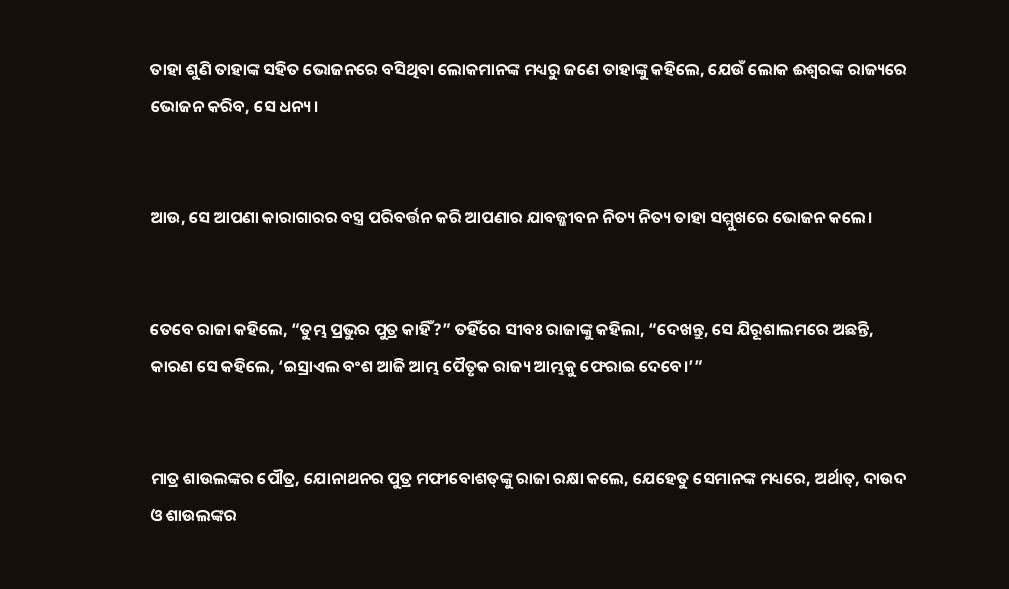ତାହା ଶୁଣି ତାହାଙ୍କ ସହିତ ଭୋଜନରେ ବସିଥିବା ଲୋକମାନଙ୍କ ମଧ୍ୟରୁ ଜଣେ ତାହାଙ୍କୁ କହିଲେ, ଯେଉଁ ଲୋକ ଈଶ୍ବରଙ୍କ ରାଜ୍ୟରେ ଭୋଜନ କରିବ, ସେ ଧନ୍ୟ।


ଆଉ, ସେ ଆପଣା କାରାଗାରର ବସ୍ତ୍ର ପରିବର୍ତ୍ତନ କରି ଆପଣାର ଯାବଜ୍ଜୀବନ ନିତ୍ୟ ନିତ୍ୟ ତାହା ସମ୍ମୁଖରେ ଭୋଜନ କଲେ।


ତେବେ ରାଜା କହିଲେ, “ତୁମ୍ଭ ପ୍ରଭୁର ପୁତ୍ର କାହିଁ?” ତହିଁରେ ସୀବଃ ରାଜାଙ୍କୁ କହିଲା, “ଦେଖନ୍ତୁ, ସେ ଯିରୂଶାଲମରେ ଅଛନ୍ତି, କାରଣ ସେ କହିଲେ, ‘ଇସ୍ରାଏଲ ବଂଶ ଆଜି ଆମ୍ଭ ପୈତୃକ ରାଜ୍ୟ ଆମ୍ଭକୁ ଫେରାଇ ଦେବେ।’”


ମାତ୍ର ଶାଉଲଙ୍କର ପୌତ୍ର, ଯୋନାଥନର ପୁତ୍ର ମଫୀବୋଶତ୍‍ଙ୍କୁ ରାଜା ରକ୍ଷା କଲେ, ଯେହେତୁ ସେମାନଙ୍କ ମଧ୍ୟରେ, ଅର୍ଥାତ୍‍, ଦାଉଦ ଓ ଶାଉଲଙ୍କର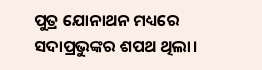ପୁତ୍ର ଯୋନାଥନ ମଧ୍ୟରେ ସଦାପ୍ରଭୁଙ୍କର ଶପଥ ଥିଲା।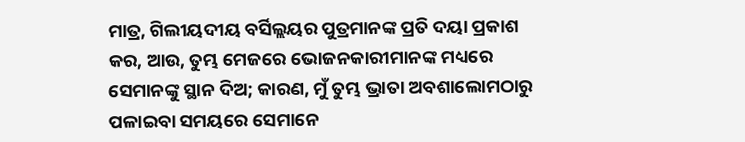ମାତ୍ର, ଗିଲୀୟଦୀୟ ବର୍ସିଲ୍ଲୟର ପୁତ୍ରମାନଙ୍କ ପ୍ରତି ଦୟା ପ୍ରକାଶ କର, ଆଉ, ତୁମ୍ଭ ମେଜରେ ଭୋଜନକାରୀମାନଙ୍କ ମଧ୍ୟରେ ସେମାନଙ୍କୁ ସ୍ଥାନ ଦିଅ; କାରଣ, ମୁଁ ତୁମ୍ଭ ଭ୍ରାତା ଅବଶାଲୋମଠାରୁ ପଳାଇବା ସମୟରେ ସେମାନେ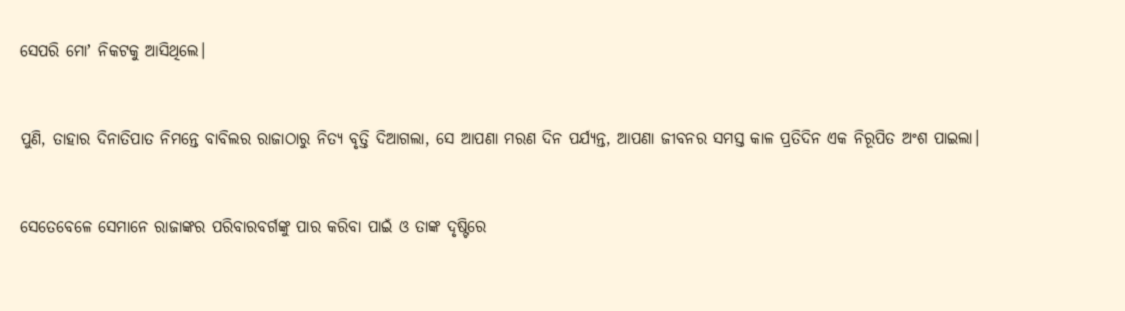ସେପରି ମୋʼ ନିକଟକୁ ଆସିଥିଲେ।


ପୁଣି, ତାହାର ଦିନାତିପାତ ନିମନ୍ତେ ବାବିଲର ରାଜାଠାରୁ ନିତ୍ୟ ବୃତ୍ତି ଦିଆଗଲା, ସେ ଆପଣା ମରଣ ଦିନ ପର୍ଯ୍ୟନ୍ତ, ଆପଣା ଜୀବନର ସମସ୍ତ କାଳ ପ୍ରତିଦିନ ଏକ ନିରୂପିତ ଅଂଶ ପାଇଲା।


ସେତେବେଳେ ସେମାନେ ରାଜାଙ୍କର ପରିବାରବର୍ଗଙ୍କୁ ପାର କରିବା ପାଇଁ ଓ ତାଙ୍କ ଦୃଷ୍ଟିରେ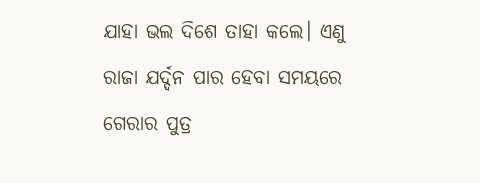ଯାହା ଭଲ ଦିଶେ ତାହା କଲେ। ଏଣୁ ରାଜା ଯର୍ଦ୍ଦନ ପାର ହେବା ସମୟରେ ଗେରାର ପୁତ୍ର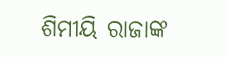ଶିମୀୟି ରାଜାଙ୍କ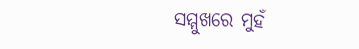ସମ୍ମୁଖରେ ମୁହଁ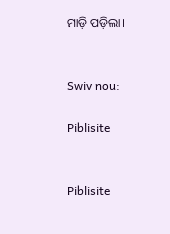ମାଡ଼ି ପଡ଼ିଲା।


Swiv nou:

Piblisite


Piblisite